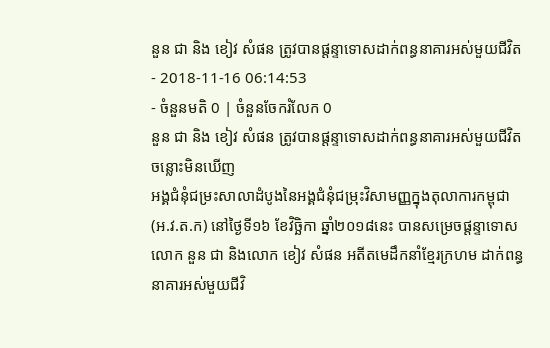នួន ជា និង ខៀវ សំផន ត្រូវបានផ្តន្ទាទោសដាក់ពន្ធនាគារអស់មួយជីវិត
- 2018-11-16 06:14:53
- ចំនួនមតិ 0 | ចំនួនចែករំលែក 0
នួន ជា និង ខៀវ សំផន ត្រូវបានផ្តន្ទាទោសដាក់ពន្ធនាគារអស់មួយជីវិត
ចន្លោះមិនឃើញ
អង្គជំនុំជម្រះសាលាដំបូងនៃអង្គជំនុំជម្រុះវិសាមញ្ញក្នុងតុលាការកម្ពុជា (អ.វ.ត.ក) នៅថ្ងៃទី១៦ ខែវិច្ឆិកា ឆ្នាំ២០១៨នេះ បានសម្រេចផ្តន្ទាទោសលោក នួន ជា និងលោក ខៀវ សំផន អតីតមេដឹកនាំខ្មែរក្រហម ដាក់ពន្ធនាគារអស់មួយជីវិ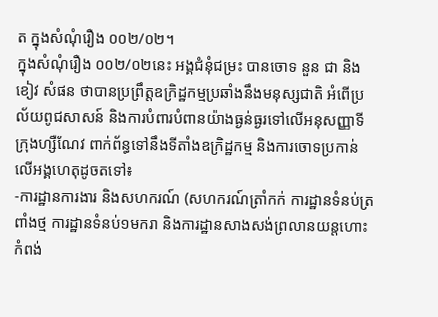ត ក្នុងសំណុំរឿង ០០២/០២។
ក្នុងសំណុំរឿង ០០២/០២នេះ អង្គជំនុំជម្រះ បានចោទ នួន ជា និង ខៀវ សំផន ថាបានប្រព្រឹត្តឧក្រិដ្ឋកម្មប្រឆាំងនឹងមនុស្សជាតិ អំពើប្រល័យពូជសាសន៍ និងការបំពារបំពានយ៉ាងធ្ងន់ធ្ងរទៅលើអនុសញ្ញាទីក្រុងហ្សឺណែវ ពាក់ព័ន្ធទៅនឹងទីតាំងឧក្រិដ្ឋកម្ម និងការចោទប្រកាន់លើអង្គហេតុដូចតទៅ៖
-ការដ្ឋានការងារ និងសហករណ៍ (សហករណ៍ត្រាំកក់ ការដ្ឋានទំនប់ត្រពាំងថ្ម ការដ្ឋានទំនប់១មករា និងការដ្ឋានសាងសង់ព្រលានយន្តហោះកំពង់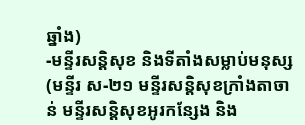ឆ្នាំង)
-មន្ទីរសន្តិសុខ និងទីតាំងសម្លាប់មនុស្ស (មន្ទីរ ស-២១ មន្ទីរសន្តិសុខក្រាំងតាចាន់ មន្ទីរសន្តិសុខអូរកន្សែង និង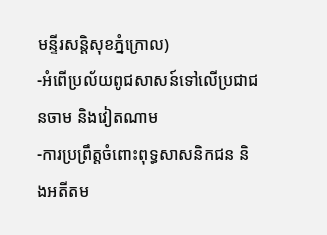មន្ទីរសន្តិសុខភ្នំក្រោល)
-អំពើប្រល័យពូជសាសន៍ទៅលើប្រជាជនចាម និងវៀតណាម
-ការប្រព្រឹត្តចំពោះពុទ្ធសាសនិកជន និងអតីតម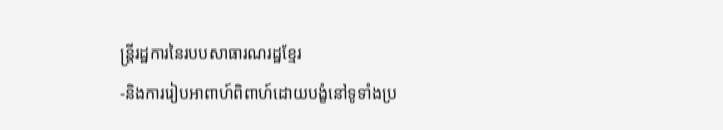ន្រ្តីរដ្ឋការនៃរបបសាធារណរដ្ឋខ្មែរ
-និងការរៀបអាពាហ៍ពិពាហ៍ដោយបង្ខំនៅទូទាំងប្រ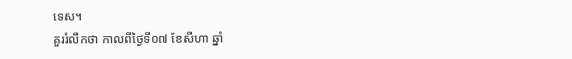ទេស។
គួររំលឹកថា កាលពីថ្ងៃទី០៧ ខែសីហា ឆ្នាំ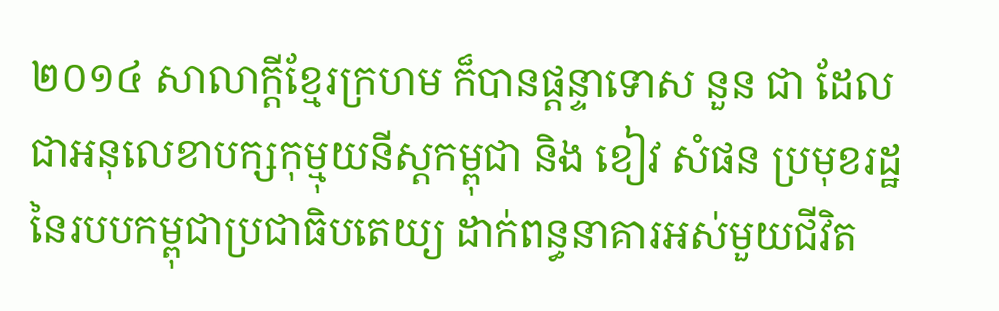២០១៤ សាលាក្តីខ្មែរក្រហម ក៏បានផ្តន្ទាទោស នួន ជា ដែលជាអនុលេខាបក្សកុម្មុយនីស្តកម្ពុជា និង ខៀវ សំផន ប្រមុខរដ្ឋនៃរបបកម្ពុជាប្រជាធិបតេយ្យ ដាក់ពន្ធនាគារអស់មួយជីវិត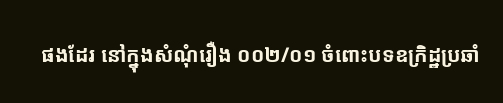ផងដែរ នៅក្នុងសំណុំរឿង ០០២/០១ ចំពោះបទឧក្រិដ្ឋប្រឆាំ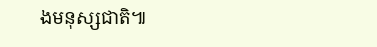ងមនុស្សជាតិ៕